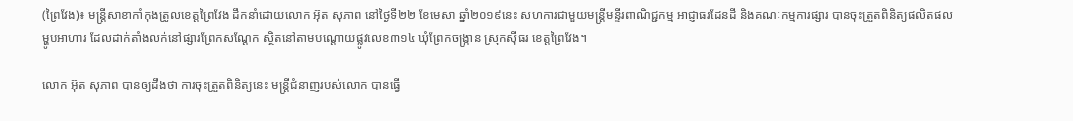(ព្រៃវែង)៖ មន្រ្តីសាខាកាំកុងត្រូលខេត្តព្រៃវែង ដឹកនាំដោយលោក អ៊ុត សុភាព នៅថ្ងៃទី២២ ខែមេសា ឆ្នាំ២០១៩នេះ សហការជាមួយមន្រ្តីមន្ទីរពាណិជ្ជកម្ម អាជ្ញាធរដែនដី និងគណៈកម្មការផ្សារ បានចុះត្រួតពិនិត្យផលិតផលម្ហូបអាហារ ដែលដាក់តាំងលក់នៅផ្សារព្រែកសណ្តែក ស្ថិតនៅតាមបណ្តោយផ្លូវលេខ៣១៤ ឃុំព្រែកចង្ក្រាន ស្រុកស៊ីធរ ខេត្តព្រៃវែង។

លោក អ៊ុត សុភាព បានឲ្យដឹងថា ការចុះត្រួតពិនិត្យនេះ មន្រ្តីជំនាញរបស់លោក បានធ្វើ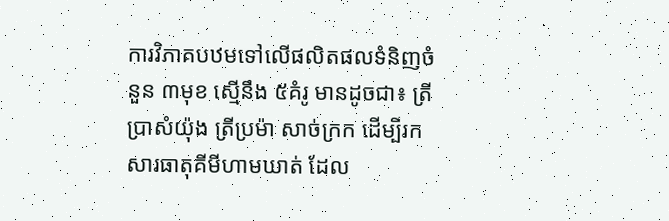ការវិភាគបឋមទៅលើផលិតផលទំនិញចំនួន ៣មុខ ស្មើនឹង ៥គំរូ មានដូចជា៖ ត្រីប្រាសំយ៉ុង ត្រីប្រម៉ា សាច់ក្រក ដើម្បីរកសារធាតុគីមីហាមឃាត់ ដែល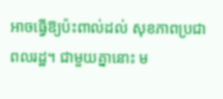អាចធ្វើឱ្យប៉ះពាល់ដល់ សុខភាពប្រជាពលរដ្ឋ។ ជាមួយគ្នានោះ ម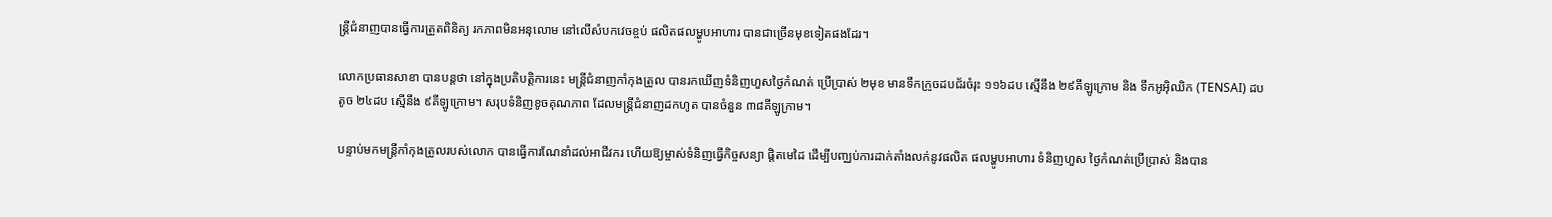ន្ត្រីជំនាញបានធ្វើការត្រួតពិនិត្យ រកភាពមិនអនុលោម នៅលើសំបកវេចខ្ចប់ ផលិតផលម្ហូបអាហារ បានជាច្រើនមុខទៀតផងដែរ។

លោកប្រធានសាខា បានបន្តថា នៅក្នុងប្រតិបត្តិការនេះ មន្ត្រីជំនាញកាំកុងត្រូល បានរកឃើញទំនិញហួសថ្ងៃកំណត់ ប្រើប្រាស់ ២មុខ មានទឹកក្រូចដបជ័រចំរុះ ១១៦ដប ស្មើនឹង ២៩គីឡូក្រោម និង ទឹកអូអ៊ិឈិក (TENSAI) ដបតូច ២៤ដប ស្មើនឹង ៩គីឡូក្រោម។ សរុបទំនិញខូចគុណភាព ដែលមន្ត្រីជំនាញដកហូត បានចំនួន ៣៨គីឡូក្រាម។

បន្ទាប់មកមន្ត្រីកាំកុងត្រូលរបស់លោក បានធ្វើការណែនាំដល់អាជីវករ ហើយឱ្យម្ចាស់ទំនិញធ្វើកិច្ចសន្យា ផ្តិតមេដៃ ដើម្បីបញ្ឈប់ការដាក់តាំងលក់នូវផលិត ផលម្ហូបអាហារ ទំនិញហួស ថ្ងៃកំណត់ប្រើប្រាស់ និងបាន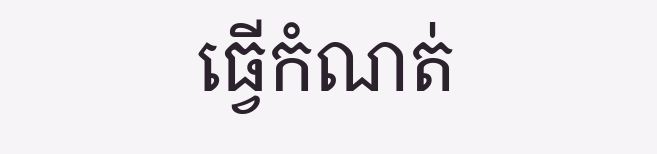ធ្វើកំណត់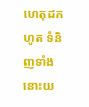ហេតុដកហូត ទំនិញទាំងនោះយ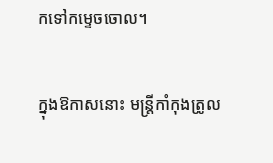កទៅកម្ទេចចោល។

ក្នុងឱកាសនោះ មន្ត្រីកាំកុងត្រូល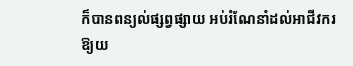ក៏បានពន្យល់ផ្សព្វផ្សាយ អប់រំណែនាំដល់អាជីវករ ឱ្យយ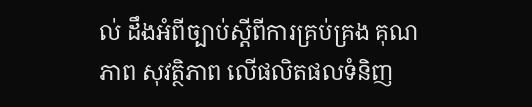ល់ ដឹងអំពីច្បាប់ស្តីពីការគ្រប់គ្រង គុណភាព សុវត្ថិភាព លើផលិតផលទំនិញ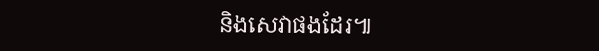និងសេវាផងដែរ៕